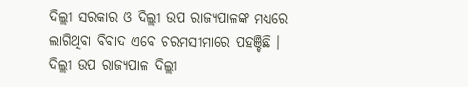ଦିଲ୍ଲୀ ସରକାର ଓ ଦିଲ୍ଲୀ ଉପ ରାଜ୍ୟପାଳଙ୍କ ମଧ୍ୟରେ ଲାଗିଥିବା ବିବାଦ ଏବେ ଚରମସୀମାରେ ପହଞ୍ଚିଛି । ଦିଲ୍ଲୀ ଉପ ରାଜ୍ୟପାଳ ଦିଲ୍ଲୀ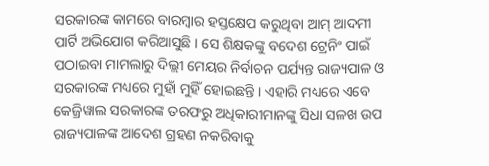ସରକାରଙ୍କ କାମରେ ବାରମ୍ବାର ହସ୍ତକ୍ଷେପ କରୁଥିବା ଆମ୍ ଆଦମୀ ପାର୍ଟି ଅଭିଯୋଗ କରିଆସୁଛି । ସେ ଶିକ୍ଷକଙ୍କୁ ବଦେଶ ଟ୍ରେନିଂ ପାଇଁ ପଠାଇବା ମାମଲାରୁ ଦିଲ୍ଲୀ ମେୟର ନିର୍ବାଚନ ପର୍ଯ୍ୟନ୍ତ ରାଜ୍ୟପାଳ ଓ ସରକାରଙ୍କ ମଧ୍ୟରେ ମୁହାଁ ମୁହିଁ ହୋଇଛନ୍ତି । ଏହାରି ମଧ୍ୟରେ ଏବେ କେଜ୍ରିୱାଲ ସରକାରଙ୍କ ତରଫରୁ ଅଧିକାରୀମାନଙ୍କୁ ସିଧା ସଳଖ ଉପ ରାଜ୍ୟପାଳଙ୍କ ଆଦେଶ ଗ୍ରହଣ ନକରିବାକୁ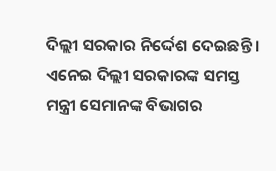ଦିଲ୍ଲୀ ସରକାର ନିର୍ଦ୍ଦେଶ ଦେଇଛନ୍ତି । ଏନେଇ ଦିଲ୍ଲୀ ସରକାରଙ୍କ ସମସ୍ତ ମନ୍ତ୍ରୀ ସେମାନଙ୍କ ବିଭାଗର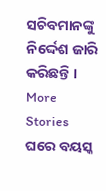ସଚିବମାନଙ୍କୁ ନିର୍ଦ୍ଦେଶ ଜାରି କରିଛନ୍ତି ।
More Stories
ଘରେ ବୟସ୍କ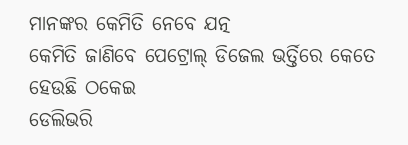ମାନଙ୍କର କେମିତି ନେବେ ଯତ୍ନ
କେମିତି ଜାଣିବେ ପେଟ୍ରୋଲ୍ ଡିଜେଲ ଭର୍ତ୍ତିରେ କେତେ ହେଉଛି ଠକେଇ
ଡେଲିଭରି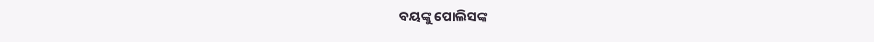ବୟଙ୍କୁ ପୋଲିସଙ୍କ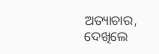ଅତ୍ୟାଚାର, ଦେଖିଲେ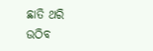ଛାତି ଥରି ଉଠିବ